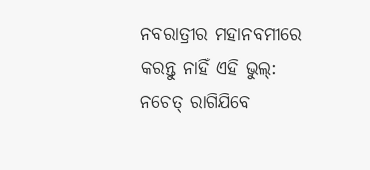ନବରାତ୍ରୀର ମହାନବମୀରେ କରନ୍ତୁ ନାହିଁ ଏହି ଭୁଲ୍: ନଚେତ୍ ରାଗିଯିବେ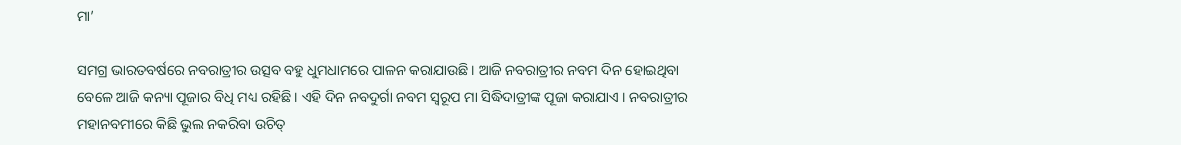ମା’

ସମଗ୍ର ଭାରତବର୍ଷରେ ନବରାତ୍ରୀର ଉତ୍ସବ ବହୁ ଧୁମଧାମରେ ପାଳନ କରାଯାଉଛି । ଆଜି ନବରାତ୍ରୀର ନବମ ଦିନ ହୋଇଥିବା ବେଳେ ଆଜି କନ୍ୟା ପୂଜାର ବିଧି ମଧ୍ୟ ରହିଛି । ଏହି ଦିନ ନବଦୁର୍ଗା ନବମ ସ୍ୱରୂପ ମା ସିଦ୍ଧିଦାତ୍ରୀଙ୍କ ପୂଜା କରାଯାଏ । ନବରାତ୍ରୀର ମହାନବମୀରେ କିଛି ଭୁଲ ନକରିବା ଉଚିତ୍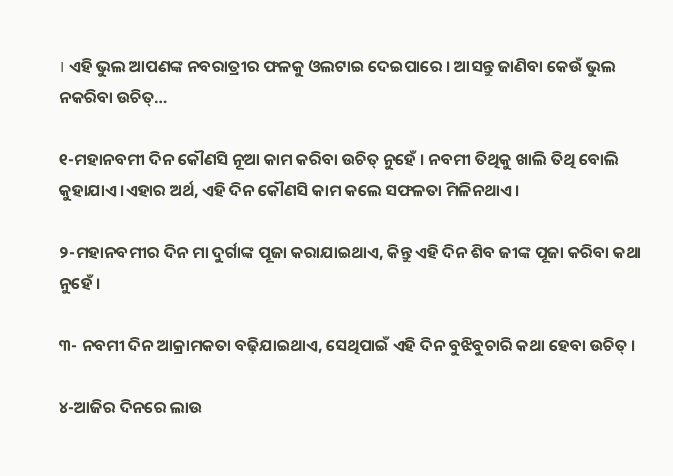। ଏହି ଭୁଲ ଆପଣଙ୍କ ନବରାତ୍ରୀର ଫଳକୁ ଓଲଟାଇ ଦେଇପାରେ । ଆସନ୍ତୁ ଜାଣିବା କେଉଁ ଭୁଲ ନକରିବା ଉଚିତ୍…

୧-ମହାନବମୀ ଦିନ କୌଣସି ନୂଆ କାମ କରିବା ଉଚିତ୍ ନୁହେଁ । ନବମୀ ତିଥିକୁ ଖାଲି ତିଥି ବୋଲି କୁହାଯାଏ ।ଏହାର ଅର୍ଥ, ଏହି ଦିନ କୌଣସି କାମ କଲେ ସଫଳତା ମିଳିନଥାଏ ।

୨-ମହାନବମୀର ଦିନ ମା ଦୁର୍ଗାଙ୍କ ପୂଜା କରାଯାଇଥାଏ, କିନ୍ତୁ ଏହି ଦିନ ଶିବ ଜୀଙ୍କ ପୂଜା କରିବା କଥା ନୁହେଁ ।

୩- ନବମୀ ଦିନ ଆକ୍ରାମକତା ବଢ଼ିଯାଇଥାଏ, ସେଥିପାଇଁ ଏହି ଦିନ ବୁଝିବୁଚାରି କଥା ହେବା ଉଚିତ୍ ।

୪-ଆଜିର ଦିନରେ ଲାଉ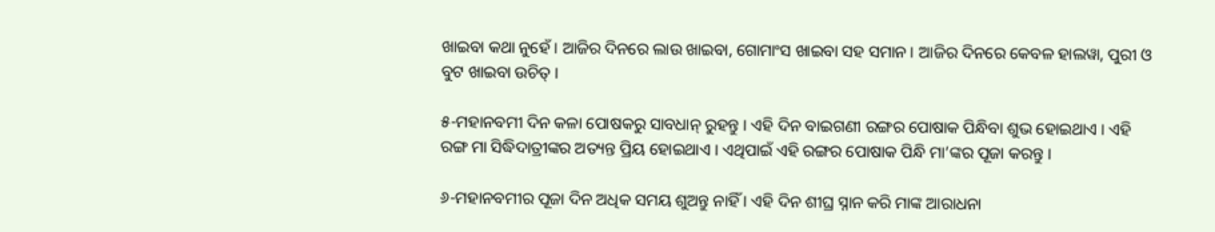ଖାଇବା କଥା ନୁହେଁ । ଆଜିର ଦିନରେ ଲାଉ ଖାଇବା, ଗୋମାଂସ ଖାଇବା ସହ ସମାନ । ଆଜିର ଦିନରେ କେବଳ ହାଲୱା, ପୁରୀ ଓ ବୁଟ ଖାଇବା ଉଚିତ୍ ।

୫-ମହାନବମୀ ଦିନ କଳା ପୋଷକରୁ ସାବଧାନ୍ ରୁହନ୍ତୁ । ଏହି ଦିନ ବାଇଗଣୀ ରଙ୍ଗର ପୋଷାକ ପିନ୍ଧିବା ଶୁଭ ହୋଇଥାଏ । ଏହି ରଙ୍ଗ ମା ସିଦ୍ଧିଦାତ୍ରୀଙ୍କର ଅତ୍ୟନ୍ତ ପ୍ରିୟ ହୋଇଥାଏ । ଏଥିପାଇଁ ଏହି ରଙ୍ଗର ପୋଷାକ ପିନ୍ଧି ମା’ଙ୍କର ପୂଜା କରନ୍ତୁ ।

୬-ମହାନବମୀର ପୂଜା ଦିନ ଅଧିକ ସମୟ ଶୁଅନ୍ତୁ ନାହିଁ । ଏହି ଦିନ ଶୀଘ୍ର ସ୍ନାନ କରି ମାଙ୍କ ଆରାଧନା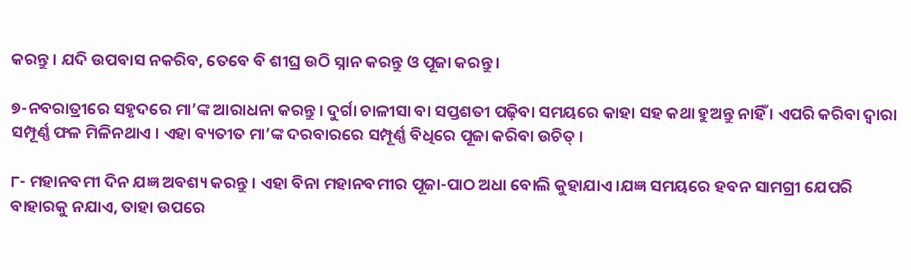କରନ୍ତୁ । ଯଦି ଉପବାସ ନକରିବ, ତେବେ ବି ଶୀଘ୍ର ଉଠି ସ୍ନାନ କରନ୍ତୁ ଓ ପୂଜା କରନ୍ତୁ ।

୭-ନବରାତ୍ରୀରେ ସହୃଦରେ ମା’ଙ୍କ ଆରାଧନା କରନ୍ତୁ । ଦୁର୍ଗା ଚାଳୀସା ବା ସପ୍ତଶତୀ ପଢ଼ିବା ସମୟରେ କାହା ସହ କଥା ହୁଅନ୍ତୁ ନାହିଁ । ଏପରି କରିବା ଦ୍ୱାରା ସମ୍ପୂର୍ଣ୍ଣ ଫଳ ମିଳିନଥାଏ । ଏହା ବ୍ୟତୀତ ମା’ଙ୍କ ଦରବାରରେ ସମ୍ପୂର୍ଣ୍ଣ ବିଧିରେ ପୂଜା କରିବା ଉଚିତ୍ ।

୮- ମହାନବମୀ ଦିନ ଯଜ୍ଞ ଅବଶ୍ୟ କରନ୍ତୁ । ଏହା ବିନା ମହାନବମୀର ପୂଜା-ପାଠ ଅଧା ବୋଲି କୁହାଯାଏ ।ଯଜ୍ଞ ସମୟରେ ହବନ ସାମଗ୍ରୀ ଯେପରି ବାହାରକୁ ନଯାଏ, ତାହା ଉପରେ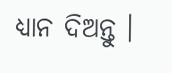ଧ୍ୟାନ ଦିଅନ୍ତୁ ।